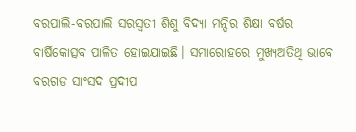ବରପାଲି-ବରପାଲି ସରସ୍ଵତୀ ଶିଶୁ ବିଦ୍ୟା ମନ୍ଦିର ଶିକ୍ଷା ବର୍ଷର ବାର୍ଷିକୋତ୍ସବ ପାଳିତ ହୋଇଯାଇଛି। ସମାରୋହରେ ମୁଖ୍ୟଅତିଥି ଭାବେ ବରଗଡ ସାଂସଦ ପ୍ରଦୀପ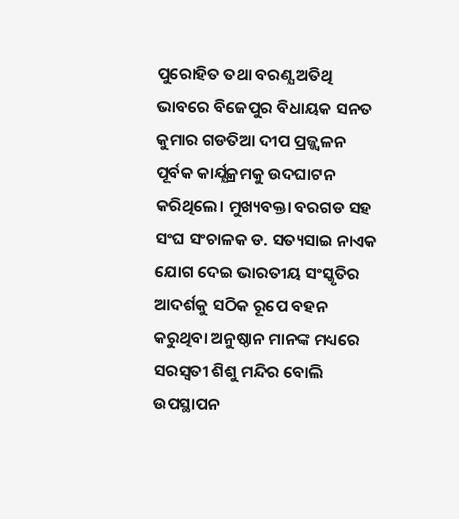ପୁରୋହିତ ତଥା ବରଣ୍ଯ ଅତିଥି ଭାବରେ ବିଜେପୁର ବିଧାୟକ ସନତ କୁମାର ଗଡତିଆ ଦୀପ ପ୍ରଜ୍ଜ୍ୱଳନ ପୂର୍ବକ କାର୍ଯ୍ଯକ୍ରମକୁ ଉଦଘାଟନ କରିଥିଲେ। ମୁଖ୍ୟବକ୍ତା ବରଗଡ ସହ ସଂଘ ସଂଚାଳକ ଡ. ସତ୍ୟସାଇ ନାଏକ ଯୋଗ ଦେଇ ଭାରତୀୟ ସଂସ୍କୃତିର ଆଦର୍ଶକୁ ସଠିକ ରୂପେ ବହନ କରୁଥିବା ଅନୁଷ୍ଠାନ ମାନଙ୍କ ମଧ୍ୟରେ ସରସ୍ଵତୀ ଶିଶୁ ମନ୍ଦିର ବୋଲି ଉପସ୍ଥାପନ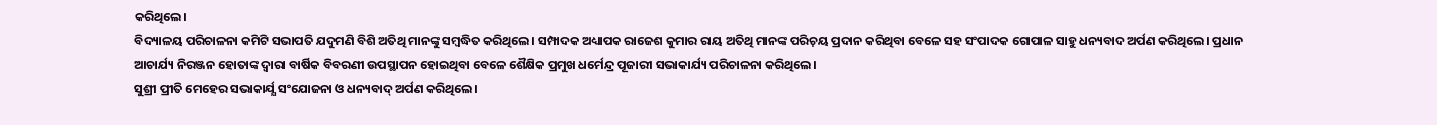କରିଥିଲେ।
ବିଦ୍ୟାଳୟ ପରିଚାଳନା କମିଟି ସଭାପତି ଯଦୁମଣି ବିଶି ଅତିଥି ମାନଙ୍କୁ ସମ୍ବଦ୍ଧିତ କରିଥିଲେ। ସମ୍ପାଦକ ଅଧ୍ୟାପକ ରାଜେଶ କୁମାର ରାୟ ଅତିଥି ମାନଙ୍କ ପରିଚ଼ୟ ପ୍ରଦାନ କରିଥିବା ବେଳେ ସହ ସଂପାଦକ ଗୋପାଳ ସାହୁ ଧନ୍ୟବାଦ ଅର୍ପଣ କରିଥିଲେ। ପ୍ରଧାନ ଆଚାର୍ଯ୍ୟ ନିରଞ୍ଜନ ହୋତାଙ୍କ ଦ୍ବାରା ବାର୍ଷିକ ବିବରଣୀ ଉପସ୍ଥାପନ ହୋଇଥିବା ବେଳେ ଶୈକ୍ଷିକ ପ୍ରମୁଖ ଧର୍ମେନ୍ଦ୍ର ପୂଜାରୀ ସଭାକାର୍ଯ୍ୟ ପରିଚାଳନା କରିଥିଲେ।
ସୁଶ୍ରୀ ପ୍ରୀତି ମେହେର ସଭାକାର୍ଯ୍ଯ ସଂଯୋଜନା ଓ ଧନ୍ୟବାଦ୍ ଅର୍ପଣ କରିଥିଲେ।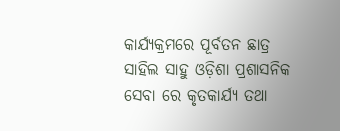କାର୍ଯ୍ୟକ୍ରମରେ ପୂର୍ବତନ ଛାତ୍ର ସାହିଲ ସାହୁ ଓଡ଼ିଶା ପ୍ରଶାସନିକ ସେବା ରେ କୃତକାର୍ଯ୍ୟ ତଥା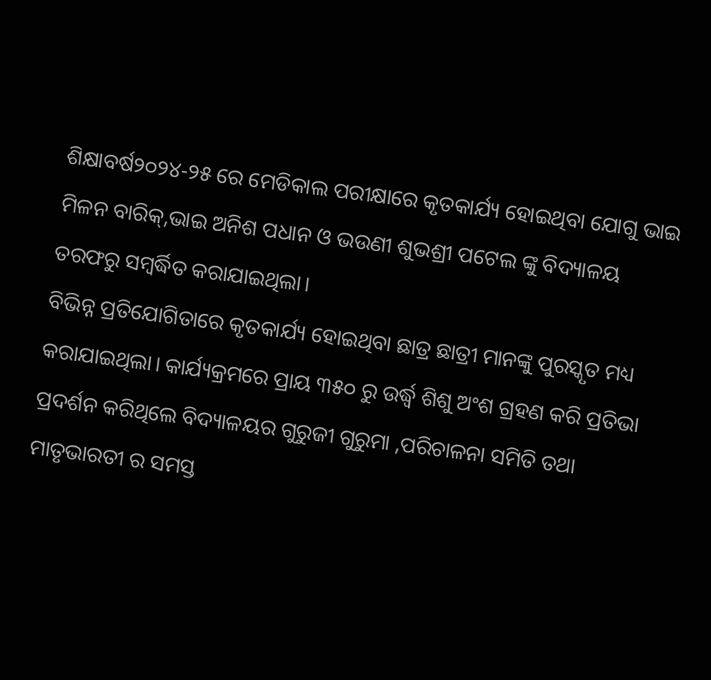ଶିକ୍ଷାବର୍ଷ୨୦୨୪-୨୫ ରେ ମେଡିକାଲ ପରୀକ୍ଷାରେ କୃତକାର୍ଯ୍ୟ ହୋଇଥିବା ଯୋଗୁ ଭାଇ ମିଳନ ବାରିକ୍,ଭାଇ ଅନିଶ ପଧାନ ଓ ଭଉଣୀ ଶୁଭଶ୍ରୀ ପଟେଲ ଙ୍କୁ ବିଦ୍ୟାଳୟ ତରଫରୁ ସମ୍ବର୍ଦ୍ଧିତ କରାଯାଇଥିଲା।
ବିଭିନ୍ନ ପ୍ରତିଯୋଗିତାରେ କୃତକାର୍ଯ୍ୟ ହୋଇଥିବା ଛାତ୍ର ଛାତ୍ରୀ ମାନଙ୍କୁ ପୁରସ୍କୃତ ମଧ୍ୟ କରାଯାଇଥିଲା। କାର୍ଯ୍ୟକ୍ରମରେ ପ୍ରାୟ ୩୫୦ ରୁ ଉର୍ଦ୍ଧ୍ବ ଶିଶୁ ଅଂଶ ଗ୍ରହଣ କରି ପ୍ରତିଭା ପ୍ରଦର୍ଶନ କରିଥିଲେ ବିଦ୍ୟାଳୟର ଗୁରୁଜୀ ଗୁରୁମା ,ପରିଚାଳନା ସମିତି ତଥା ମାତୃଭାରତୀ ର ସମସ୍ତ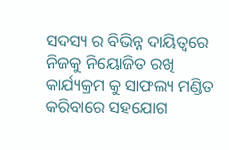ସଦସ୍ୟ ର ବିଭିନ୍ନ ଦାୟିତ୍ୱରେ ନିଜକୁ ନିୟୋଜିତ ରଖି କାର୍ଯ୍ୟକ୍ରମ କୁ ସାଫଲ୍ୟ ମଣ୍ଡିତ କରିବାରେ ସହଯୋଗ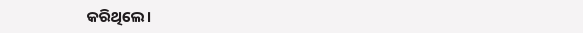କରିଥିଲେ।